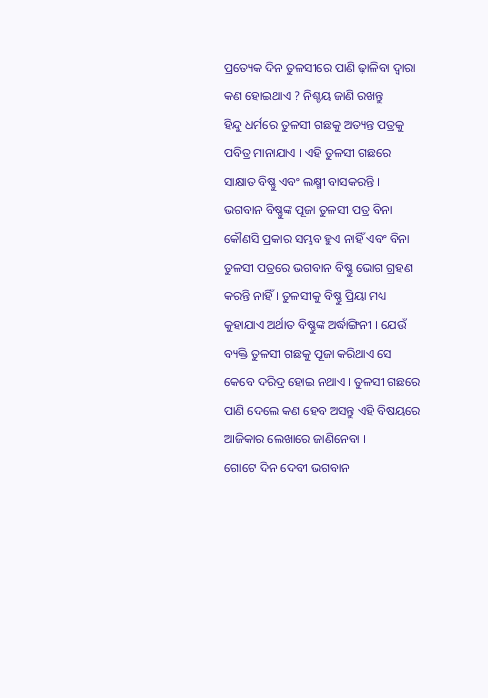ପ୍ରତ୍ୟେକ ଦିନ ତୁଳସୀରେ ପାଣି ଢ଼ାଳିବା ଦ୍ୱାରା କଣ ହୋଇଥାଏ ? ନିଶ୍ଚୟ ଜାଣି ରଖନ୍ତୁ
ହିନ୍ଦୁ ଧର୍ମରେ ତୁଳସୀ ଗଛକୁ ଅତ୍ୟନ୍ତ ପତ୍ରକୁ ପବିତ୍ର ମାନାଯାଏ । ଏହି ତୁଳସୀ ଗଛରେ ସାକ୍ଷାତ ବିଷ୍ଣୁ ଏବଂ ଲକ୍ଷ୍ମୀ ବାସକରନ୍ତି । ଭଗବାନ ବିଷ୍ଣୁଙ୍କ ପୂଜା ତୁଳସୀ ପତ୍ର ବିନା କୌଣସି ପ୍ରକାର ସମ୍ଭବ ହୁଏ ନାହିଁ ଏବଂ ବିନା ତୁଳସୀ ପତ୍ରରେ ଭଗବାନ ବିଷ୍ଣୁ ଭୋଗ ଗ୍ରହଣ କରନ୍ତି ନାହିଁ । ତୁଳସୀକୁ ବିଷ୍ଣୁ ପ୍ରିୟା ମଧ୍ୟ କୁହାଯାଏ ଅର୍ଥାତ ବିଷ୍ଣୁଙ୍କ ଅର୍ଦ୍ଧାଙ୍ଗିନୀ । ଯେଉଁ ବ୍ୟକ୍ତି ତୁଳସୀ ଗଛକୁ ପୂଜା କରିଥାଏ ସେ କେବେ ଦରିଦ୍ର ହୋଇ ନଥାଏ । ତୁଳସୀ ଗଛରେ ପାଣି ଦେଲେ କଣ ହେବ ଅସନ୍ତୁ ଏହି ବିଷୟରେ ଆଜିକାର ଲେଖାରେ ଜାଣିନେବା ।
ଗୋଟେ ଦିନ ଦେବୀ ଭଗବାନ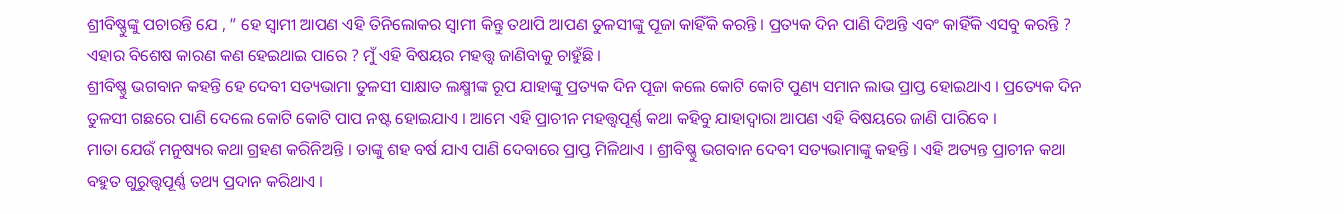ଶ୍ରୀବିଷ୍ଣୁଙ୍କୁ ପଚାରନ୍ତି ଯେ , ” ହେ ସ୍ଵାମୀ ଆପଣ ଏହି ତିନିଲୋକର ସ୍ୱାମୀ କିନ୍ତୁ ତଥାପି ଆପଣ ତୁଳସୀଙ୍କୁ ପୂଜା କାହିଁକି କରନ୍ତି । ପ୍ରତ୍ୟକ ଦିନ ପାଣି ଦିଅନ୍ତି ଏବଂ କାହିଁକି ଏସବୁ କରନ୍ତି ? ଏହାର ବିଶେଷ କାରଣ କଣ ହେଇଥାଇ ପାରେ ? ମୁଁ ଏହି ବିଷୟର ମହତ୍ତ୍ୱ ଜାଣିବାକୁ ଚାହୁଁଛି ।
ଶ୍ରୀବିଷ୍ଣୁ ଭଗବାନ କହନ୍ତି ହେ ଦେବୀ ସତ୍ୟଭାମା ତୁଳସୀ ସାକ୍ଷାତ ଲକ୍ଷ୍ମୀଙ୍କ ରୂପ ଯାହାଙ୍କୁ ପ୍ରତ୍ୟକ ଦିନ ପୂଜା କଲେ କୋଟି କୋଟି ପୁଣ୍ୟ ସମାନ ଲାଭ ପ୍ରାପ୍ତ ହୋଇଥାଏ । ପ୍ରତ୍ୟେକ ଦିନ ତୁଳସୀ ଗଛରେ ପାଣି ଦେଲେ କୋଟି କୋଟି ପାପ ନଷ୍ଟ ହୋଇଯାଏ । ଆମେ ଏହି ପ୍ରାଚୀନ ମହତ୍ତ୍ୱପୂର୍ଣ୍ଣ କଥା କହିବୁ ଯାହାଦ୍ୱାରା ଆପଣ ଏହି ବିଷୟରେ ଜାଣି ପାରିବେ ।
ମାତା ଯେଉଁ ମନୁଷ୍ୟର କଥା ଗ୍ରହଣ କରିନିଅନ୍ତି । ତାଙ୍କୁ ଶହ ବର୍ଷ ଯାଏ ପାଣି ଦେବାରେ ପ୍ରାପ୍ତ ମିଳିଥାଏ । ଶ୍ରୀବିଷ୍ଣୁ ଭଗବାନ ଦେବୀ ସତ୍ୟଭାମାଙ୍କୁ କହନ୍ତି । ଏହି ଅତ୍ୟନ୍ତ ପ୍ରାଚୀନ କଥା ବହୁତ ଗୁରୁତ୍ତ୍ୱପୂର୍ଣ୍ଣ ତଥ୍ୟ ପ୍ରଦାନ କରିଥାଏ ।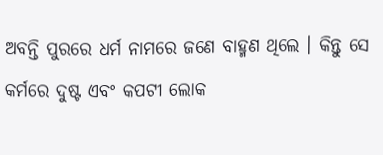ଅବନ୍ତି ପୁରରେ ଧର୍ମ ନାମରେ ଜଣେ ବାହ୍ମଣ ଥିଲେ । କିନ୍ତୁ ସେ କର୍ମରେ ଦୁଷ୍ଟ ଏବଂ କପଟୀ ଲୋକ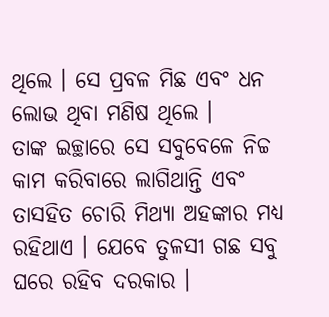ଥିଲେ । ସେ ପ୍ରବଳ ମିଛ ଏବଂ ଧନ ଲୋଭ ଥିବା ମଣିଷ ଥିଲେ ।
ତାଙ୍କ ଇଚ୍ଛାରେ ସେ ସବୁବେଳେ ନିଚ୍ଚ କାମ କରିବାରେ ଲାଗିଥାନ୍ତି ଏବଂ ତାସହିତ ଚୋରି ମିଥ୍ୟା ଅହଙ୍କାର ମଧ୍ୟ ରହିଥାଏ । ଯେବେ ତୁଳସୀ ଗଛ ସବୁ ଘରେ ରହିବ ଦରକାର ।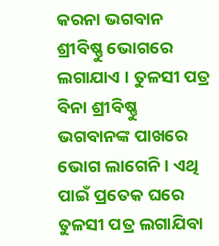କରନା ଭଗବାନ ଶ୍ରୀବିଷ୍ଣୁ ଭୋଗରେ ଲଗାଯାଏ । ତୁଳସୀ ପତ୍ର ବିନା ଶ୍ରୀବିଷ୍ଣୁ ଭଗବାନଙ୍କ ପାଖରେ ଭୋଗ ଲାଗେନି। ଏଥି ପାଇଁ ପ୍ରତେକ ଘରେ ତୁଳସୀ ପତ୍ର ଲଗାଯିବା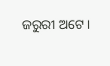ଜରୁରୀ ଅଟେ ।